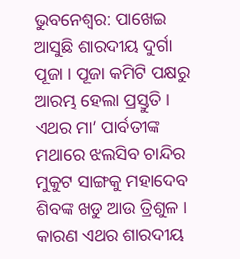ଭୁବନେଶ୍ବର: ପାଖେଇ ଆସୁଛି ଶାରଦୀୟ ଦୁର୍ଗା ପୂଜା । ପୂଜା କମିଟି ପକ୍ଷରୁ ଆରମ୍ଭ ହେଲା ପ୍ରସ୍ତୁତି । ଏଥର ମା’ ପାର୍ବତୀଙ୍କ ମଥାରେ ଝଲସିବ ଚାନ୍ଦିର ମୁକୁଟ ସାଙ୍ଗକୁ ମହାଦେବ ଶିବଙ୍କ ଖଡୁ ଆଉ ତ୍ରିଶୁଳ । କାରଣ ଏଥର ଶାରଦୀୟ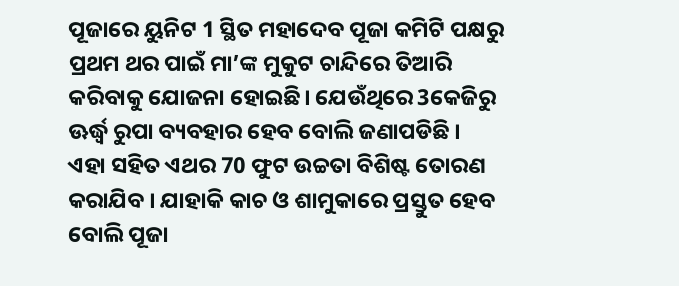ପୂଜାରେ ୟୁନିଟ 1 ସ୍ଥିତ ମହାଦେବ ପୂଜା କମିଟି ପକ୍ଷରୁ ପ୍ରଥମ ଥର ପାଇଁ ମା’ଙ୍କ ମୁକୁଟ ଚାନ୍ଦିରେ ତିଆରି କରିବାକୁ ଯୋଜନା ହୋଇଛି। ଯେଉଁଥିରେ 3କେଜିରୁ ଊର୍ଦ୍ଧ୍ବ ରୁପା ବ୍ୟବହାର ହେବ ବୋଲି ଜଣାପଡିଛି ।
ଏହା ସହିତ ଏଥର 70 ଫୁଟ ଉଚ୍ଚତା ବିଶିଷ୍ଟ ତୋରଣ କରାଯିବ । ଯାହାକି କାଚ ଓ ଶାମୁକାରେ ପ୍ରସ୍ତୁତ ହେବ ବୋଲି ପୂଜା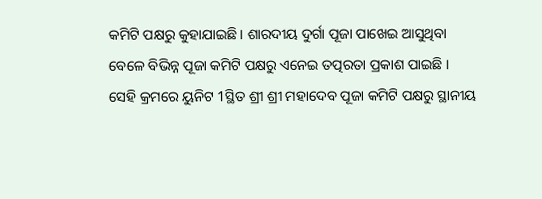କମିଟି ପକ୍ଷରୁ କୁହାଯାଇଛି । ଶାରଦୀୟ ଦୁର୍ଗା ପୂଜା ପାଖେଇ ଆସୁଥିବା ବେଳେ ବିଭିନ୍ନ ପୂଜା କମିଟି ପକ୍ଷରୁ ଏନେଇ ତତ୍ପରତା ପ୍ରକାଶ ପାଇଛି । ସେହି କ୍ରମରେ ୟୁନିଟ 1ସ୍ଥିତ ଶ୍ରୀ ଶ୍ରୀ ମହାଦେବ ପୂଜା କମିଟି ପକ୍ଷରୁ ସ୍ଥାନୀୟ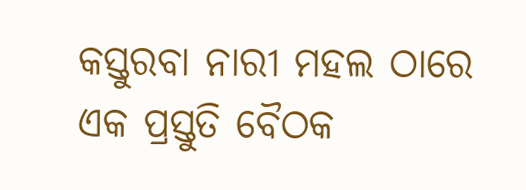କସ୍ତୁରବା ନାରୀ ମହଲ ଠାରେ ଏକ ପ୍ରସ୍ତୁତି ବୈଠକ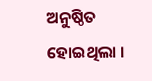ଅନୁଷ୍ଠିତ ହୋଇଥିଲା ।